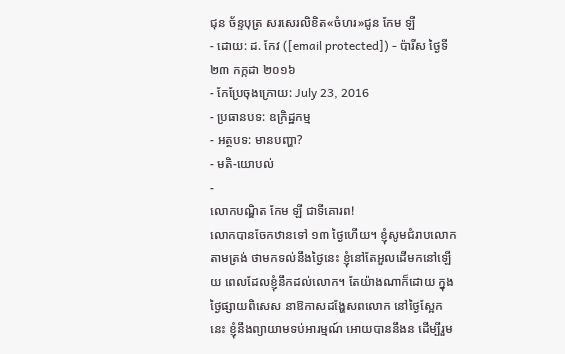ជុន ច័ន្ទបុត្រ សរសេរលិខិត«ចំហរ»ជូន កែម ឡី
- ដោយ: ដ. កែវ ([email protected]) - ប៉ារីស ថ្ងៃទី២៣ កក្កដា ២០១៦
- កែប្រែចុងក្រោយ: July 23, 2016
- ប្រធានបទ: ឧក្រិដ្ឋកម្ម
- អត្ថបទ: មានបញ្ហា?
- មតិ-យោបល់
-
លោកបណ្ឌិត កែម ឡី ជាទីគោរព!
លោកបានចែកឋានទៅ ១៣ ថ្ងៃហើយ។ ខ្ញុំសូមជំរាបលោកតាមត្រង់ ថាមកទល់នឹងថ្ងៃនេះ ខ្ញុំនៅតែអួលដើមកនៅឡើយ ពេលដែលខ្ញុំនឹកដល់លោក។ តែយ៉ាងណាក៏ដោយ ក្នុងថ្ងៃផ្សាយពិសេស នាឱកាសដង្ហែសពលោក នៅថ្ងៃស្អែកនេះ ខ្ញុំនឹងព្យាយាមទប់អារម្មណ៍ អោយបាននឹងន ដើម្បីរួម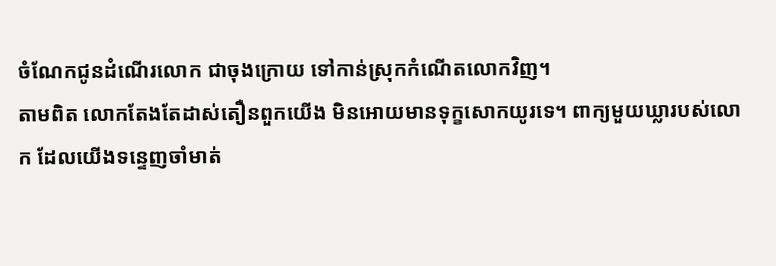ចំណែកជូនដំណើរលោក ជាចុងក្រោយ ទៅកាន់ស្រុកកំណើតលោកវិញ។
តាមពិត លោកតែងតែដាស់តឿនពួកយើង មិនអោយមានទុក្ខសោកយូរទេ។ ពាក្យមួយឃ្លារបស់លោក ដែលយើងទន្ទេញចាំមាត់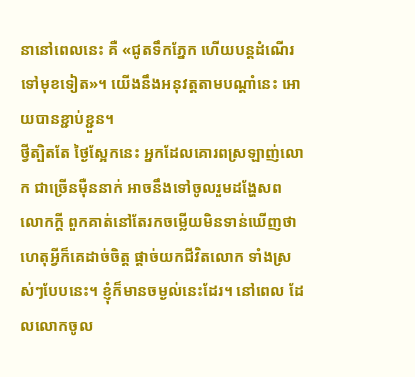នានៅពេលនេះ គឺ «ជូតទឹកភ្នែក ហើយបន្តដំណើរទៅមុខទៀត»។ យើងនឹងអនុវត្តតាមបណ្តាំនេះ អោយបានខ្ជាប់ខ្ជួន។
ថ្វីត្បិតតែ ថ្ងៃស្អែកនេះ អ្នកដែលគោរពស្រឡាញ់លោក ជាច្រើនម៉ឺននាក់ អាចនឹងទៅចូលរួមដង្ហែសពលោកក្តី ពួកគាត់នៅតែរកចម្លើយមិនទាន់ឃើញថា ហេតុអ្វីក៏គេដាច់ចិត្ត ផ្តាច់យកជីវិតលោក ទាំងស្រស់ៗបែបនេះ។ ខ្ញុំក៏មានចម្ងល់នេះដែរ។ នៅពេល ដែលលោកចូល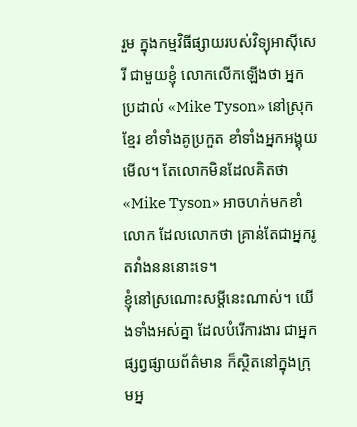រួម ក្នុងកម្មវិធីផ្សាយរបស់វិទ្យុអាស៊ីសេរី ជាមួយខ្ញុំ លោកលើកឡើងថា អ្នកប្រដាល់ «Mike Tyson» នៅស្រុកខ្មែរ ខាំទាំងគូប្រកួត ខាំទាំងអ្នកអង្គុយមើល។ តែលោកមិនដែលគិតថា «Mike Tyson» អាចហក់មកខាំលោក ដែលលោកថា គ្រាន់តែជាអ្នករូតវាំងនននោះទេ។
ខ្ញុំនៅស្រណោះសម្តីនេះណាស់។ យើងទាំងអស់គ្នា ដែលបំរើការងារ ជាអ្នកផ្សព្វផ្សាយព័ត៌មាន ក៏ស្ថិតនៅក្នុងក្រុមអ្ន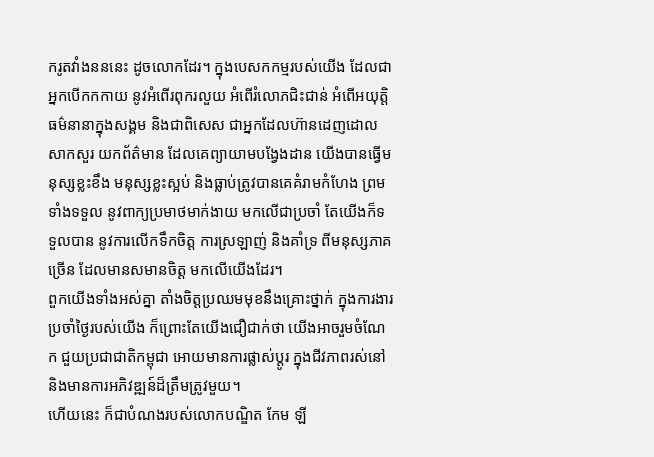ករូតវាំងនននេះ ដូចលោកដែរ។ ក្នុងបេសកកម្មរបស់យើង ដែលជាអ្នកបើកកកាយ នូវអំពើរពុករលួយ អំពើរំលោភជិះជាន់ អំពើអយុត្តិធម៌នានាក្នុងសង្គម និងជាពិសេស ជាអ្នកដែលហ៊ានដេញដោលសាកសួរ យកព័ត៌មាន ដែលគេព្យាយាមបង្វែងដាន យើងបានធ្វើមនុស្សខ្លះខឹង មនុស្សខ្លះស្អប់ និងធ្លាប់ត្រូវបានគេគំរាមកំហែង ព្រមទាំងទទួល នូវពាក្យប្រមាថមាក់ងាយ មកលើជាប្រចាំ តែយើងក៏ទទួលបាន នូវការលើកទឹកចិត្ត ការស្រឡាញ់ និងគាំទ្រ ពីមនុស្សភាគច្រើន ដែលមានសមានចិត្ត មកលើយើងដែរ។
ពួកយើងទាំងអស់គ្នា តាំងចិត្តប្រឈមមុខនឹងគ្រោះថ្នាក់ ក្នុងការងារប្រចាំថ្ងៃរបស់យើង ក៏ព្រោះតែយើងជឿជាក់ថា យើងអាចរួមចំណែក ជួយប្រជាជាតិកម្ពុជា អោយមានការផ្លាស់ប្តូរ ក្នុងជីវភាពរស់នៅ និងមានការអភិវឌ្ឍន៍ដ៏ត្រឹមត្រូវមួយ។
ហើយនេះ ក៏ជាបំណងរបស់លោកបណ្ឌិត កែម ឡី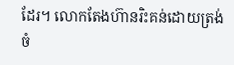ដែរ។ លោកតែងហ៊ានរិះគន់ដោយត្រង់ ចំ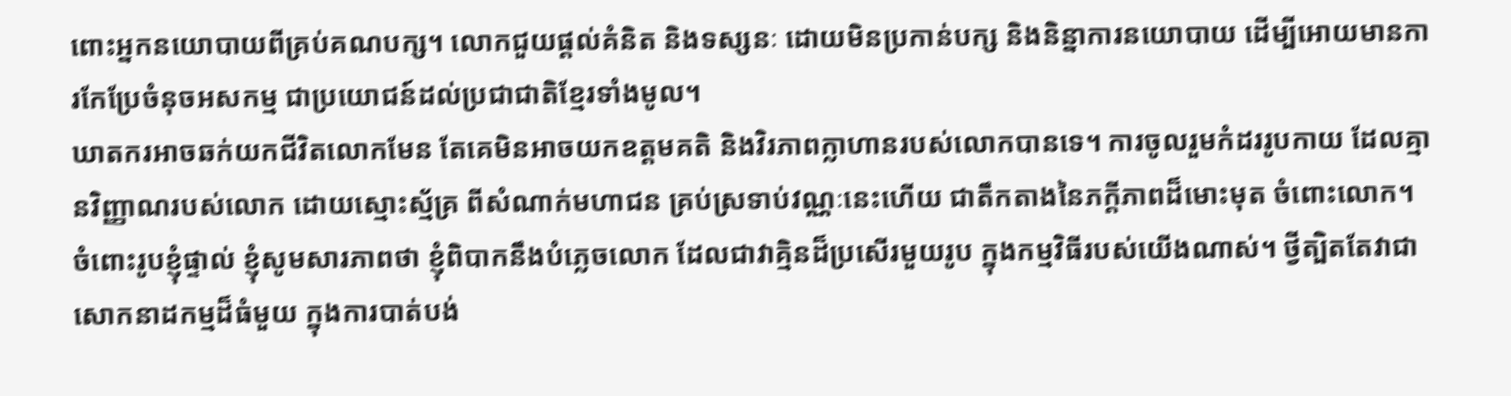ពោះអ្នកនយោបាយពីគ្រប់គណបក្ស។ លោកជួយផ្តល់គំនិត និងទស្សនៈ ដោយមិនប្រកាន់បក្ស និងនិន្នាការនយោបាយ ដើម្បីអោយមានការកែប្រែចំនុចអសកម្ម ជាប្រយោជន៍ដល់ប្រជាជាតិខ្មែរទាំងមូល។
ឃាតករអាចឆក់យកជីវិតលោកមែន តែគេមិនអាចយកឧត្តមគតិ និងវិរភាពក្លាហានរបស់លោកបានទេ។ ការចូលរួមកំដររូបកាយ ដែលគ្មានវិញ្ញាណរបស់លោក ដោយស្មោះស្ម័គ្រ ពីសំណាក់មហាជន គ្រប់ស្រទាប់វណ្ណៈនេះហើយ ជាតឹកតាងនៃភក្តីភាពដ៏មោះមុត ចំពោះលោក។
ចំពោះរូបខ្ញុំផ្ទាល់ ខ្ញុំសូមសារភាពថា ខ្ញុំពិបាកនឹងបំភ្លេចលោក ដែលជាវាគ្មិនដ៏ប្រសើរមួយរូប ក្នុងកម្មវិធីរបស់យើងណាស់។ ថ្វីត្បិតតែវាជាសោកនាដកម្មដ៏ធំមួយ ក្នុងការបាត់បង់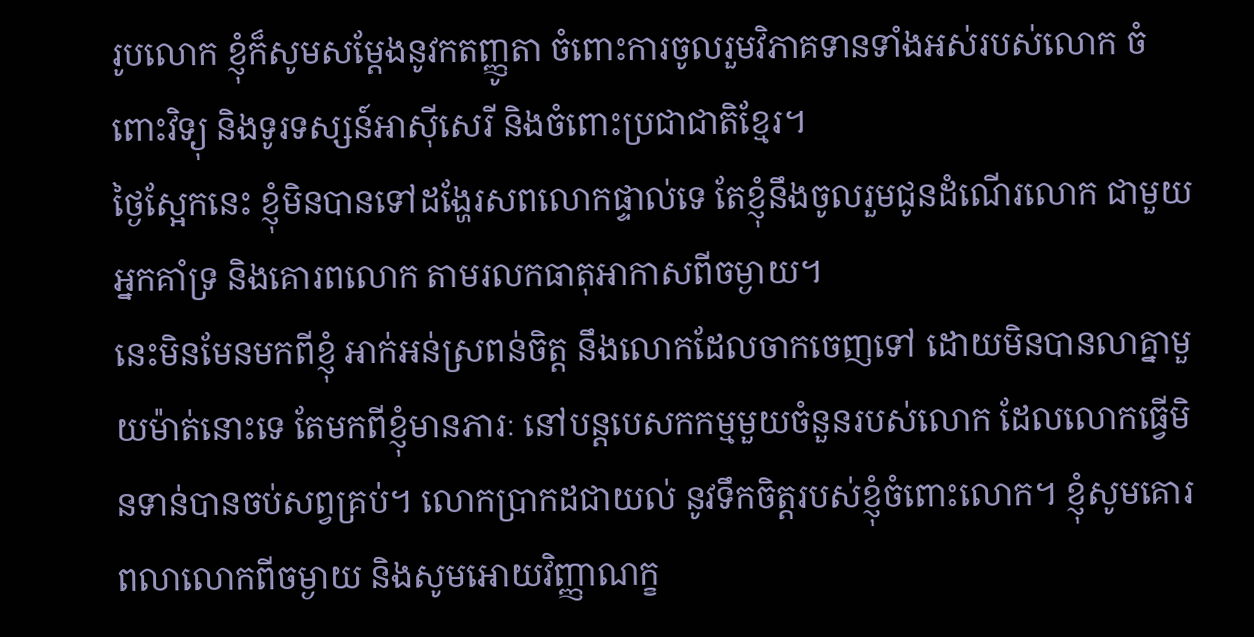រូបលោក ខ្ញុំក៏សូមសម្តែងនូវកតញ្ញូតា ចំពោះការចូលរួមវិភាគទានទាំងអស់របស់លោក ចំពោះវិទ្យុ និងទូរទស្សន៍អាស៊ីសេរី និងចំពោះប្រជាជាតិខ្មែរ។
ថ្ងៃស្អែកនេះ ខ្ញុំមិនបានទៅដង្ហែរសពលោកផ្ទាល់ទេ តែខ្ញុំនឹងចូលរួមជូនដំណើរលោក ជាមួយអ្នកគាំទ្រ និងគោរពលោក តាមរលកធាតុអាកាសពីចម្ងាយ។
នេះមិនមែនមកពីខ្ញុំ អាក់អន់ស្រពន់ចិត្ត នឹងលោកដែលចាកចេញទៅ ដោយមិនបានលាគ្នាមួយម៉ាត់នោះទេ តែមកពីខ្ញុំមានភារៈ នៅបន្តបេសកកម្មមួយចំនួនរបស់លោក ដែលលោកធ្វើមិនទាន់បានចប់សព្វគ្រប់។ លោកប្រាកដជាយល់ នូវទឹកចិត្តរបស់ខ្ញុំចំពោះលោក។ ខ្ញុំសូមគោរពលាលោកពីចម្ងាយ និងសូមអោយវិញ្ញាណក្ខ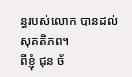ន្ធរបស់លោក បានដល់សុគតិភព។
ពីខ្ញុំ ជុន ច័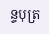ន្ទបុត្រ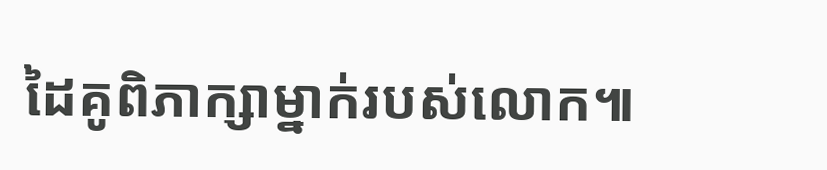ដៃគូពិភាក្សាម្នាក់របស់លោក៕